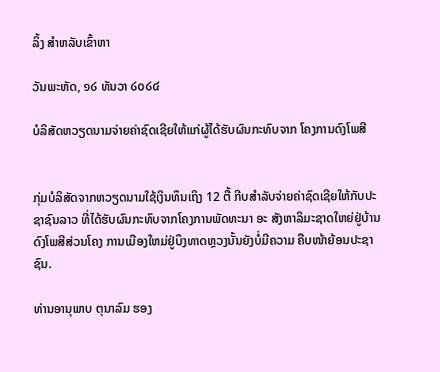ລິ້ງ ສຳຫລັບເຂົ້າຫາ

ວັນພະຫັດ, ໑໒ ທັນວາ ໒໐໒໔

ບໍລິສັດຫວຽດນາມຈ່າຍຄ່າຊົດເຊີຍໃຫ້ແກ່ຜູ້ໄດ້ຮັບຜົນກະທົບຈາກ ໂຄງການດົງໂພສີ


ກຸ່ມບໍລິສັດຈາກຫວຽດນາມໃຊ້ເງິນທຶນເຖິງ 12 ຕື້ ກີບສຳລັບຈ່າຍຄ່າຊົດເຊີຍໃຫ້ກັບປະຊາຊົນລາວ ທີ່ໄດ້ຮັບຜົນກະທົບຈາກໂຄງການພັດທະນາ ອະ ສັງຫາລິມະຊາດໃຫຍ່ຢູ່ບ້ານດົງໂພສີສ່ວນໂຄງ ການເມືອງໃຫມ່ຢູ່ບຶງທາດຫຼວງນັ້ນຍັງບໍ່ມີຄວາມ ຄືບໜ້າຍ້ອນປະຊາຊົນ.

ທ່ານອານຸພາບ ຕຸນາລົມ ຮອງ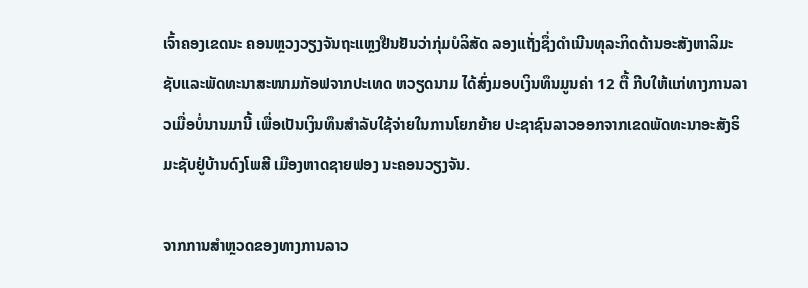ເຈົ້າຄອງເຂດນະ ຄອນຫຼວງວຽງຈັນຖະແຫຼງຢືນຢັນວ່າກຸ່ມບໍລິສັດ ລອງແຖັ່ງຊຶ່ງດຳເນີນທຸລະກິດດ້ານອະສັງຫາລິມະ ຊັບແລະພັດທະນາສະໜາມກັອຟຈາກປະເທດ ຫວຽດນາມ ໄດ້ສົ່ງມອບເງິນທຶນມູນຄ່າ 12 ຕື້ ກີບໃຫ້ແກ່ທາງການລາວເມື່ອບໍ່ນານມານີ້ ເພື່ອເປັນເງິນທຶນສຳລັບໃຊ້ຈ່າຍໃນການໂຍກຍ້າຍ ປະຊາຊົນລາວອອກຈາກເຂດພັດທະນາອະສັງຣິມະຊັບຢູ່ບ້ານດົງໂພສີ ເມືອງຫາດຊາຍຟອງ ນະຄອນວຽງຈັນ.

ຈາກການສຳຫຼວດຂອງທາງການລາວ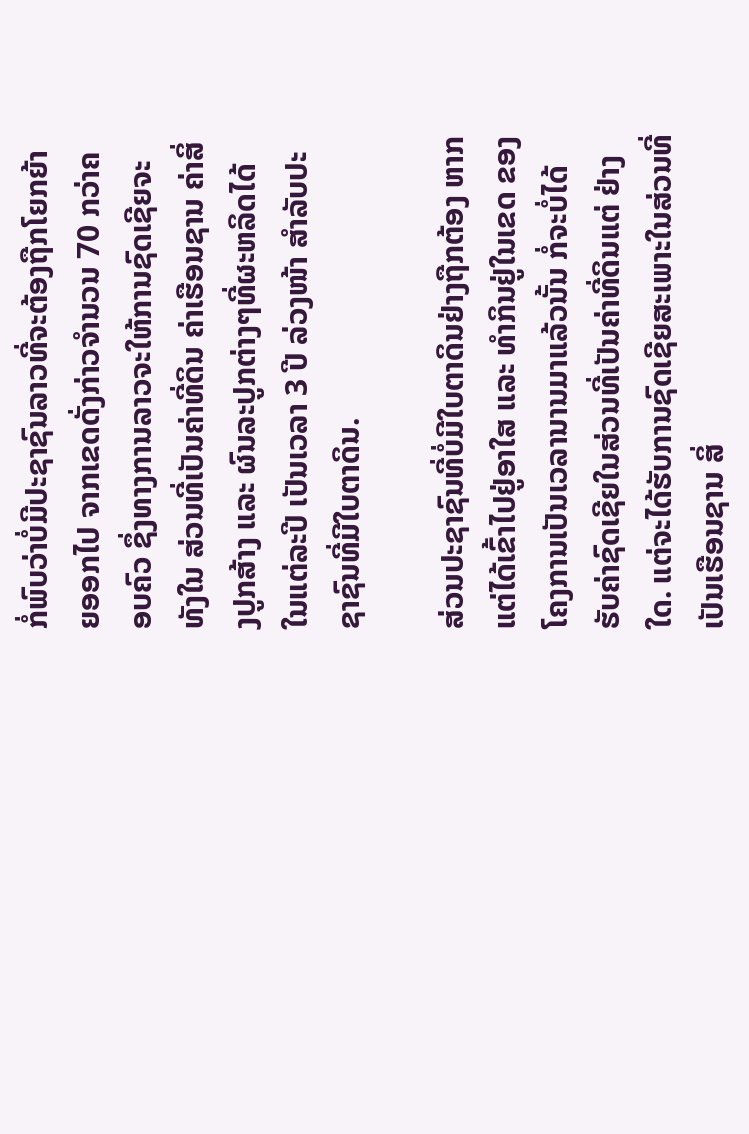ກໍ່ພົບວ່າບໍ່ມີປະຊາຊົນລາວທີ່ຈະຕ້ອງຖືກໂຍກຍ້າຍອອກໄປ ຈາກເຂດດັ່ງກ່າວຈຳນວນ 70 ກວ່າຄອບຄົວ ຊຶ່ງທາງການລາວຈະໃຫ້ການຊົດເຊີຍຈະທັງໃນ ສ່ວນທີ່ເປັນຄ່າທີ່ດິນ ຄ່າເຮືອນຊານ ຄ່າສິ່ງປູກສ້າງ ແລະ ຜົນລະປູກຕ່າງໆທີ່ຜະຫລິດໄດ້ ໃນແຕ່ລະປີ ເປັນເວລາ 3 ປີ ລ່ວງໜ້າ ສຳລັບປະຊາຊົນທີ່ມີໃບຕາດິນ.

ສ່ວນປະຊາຊົນທີ່ບໍ່ມີໃບຕາດິນຢ່າງຖືກຕ້ອງ ຫາກແຕ່ໄດ້ເຂົ້າໄປຢູ່ອາໃສ ແລະ ທຳກິນຢູ່ໃນເຂດ ຂອງໂຄງການເປັນເວລານານມາແລ້ວນັ້ນ ກໍ່ຈະບໍ່ໄດ້ຮັບຄ່າຊົດເຊີຍໃນສ່ວນທີ່ເປັນຄ່າທີ່ດິນແຕ່ ຢ່າງໃດ. ແຕ່ຈະໄດ້ຮັບການຊົດເຊີຍສະເພາະໃນສ່ວນທີ່ເປັນເຮືອນຊານ ສິ່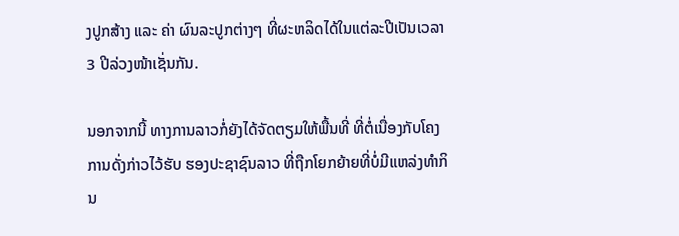ງປູກສ້າງ ແລະ ຄ່າ ຜົນລະປູກຕ່າງໆ ທີ່ຜະຫລິດໄດ້ໃນແຕ່ລະປີເປັນເວລາ 3 ປີລ່ວງໜ້າເຊັ່ນກັນ.

ນອກຈາກນີ້ ທາງການລາວກໍ່ຍັງໄດ້ຈັດຕຽມໃຫ້ພື້ນທີ່ ທີ່ຕໍ່ເນື່ອງກັບໂຄງການດັ່ງກ່າວໄວ້ຮັບ ຮອງປະຊາຊົນລາວ ທີ່ຖືກໂຍກຍ້າຍທີ່ບໍ່ມີແຫລ່ງທຳກິນ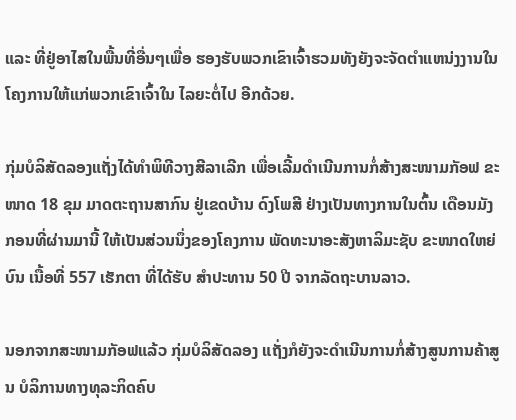ແລະ ທີ່ຢູ່ອາໄສໃນພື້ນທີ່ອື່ນໆເພື່ອ ຮອງຮັບພວກເຂົາເຈົ້າຮວມທັງຍັງຈະຈັດຕຳແຫນ່ງງານໃນໂຄງການໃຫ້ແກ່ພວກເຂົາເຈົ້າໃນ ໄລຍະຕໍ່ໄປ ອີກດ້ວຍ.

ກຸ່ມບໍລິສັດລອງແຖັ່ງໄດ້ທຳພິທີວາງສີລາເລີກ ເພື່ອເລີ້ມດຳເນີນການກໍ່ສ້າງສະໜາມກັອຟ ຂະ ໜາດ 18 ຂຸມ ມາດຕະຖານສາກົນ ຢູ່ເຂດບ້ານ ດົງໂພສີ ຢ່າງເປັນທາງການໃນຕົ້ນ ເດືອນມັງ ກອນທີ່ຜ່ານມານີ້ ໃຫ້ເປັນສ່ວນນຶ່ງຂອງໂຄງການ ພັດທະນາອະສັງຫາລິມະຊັບ ຂະໜາດໃຫຍ່ບົນ ເນື້ອທີ່ 557 ເຮັກຕາ ທີ່ໄດ້ຮັບ ສໍາປະທານ 50 ປີ ຈາກລັດຖະບານລາວ.

ນອກຈາກສະໜາມກັອຟແລ້ວ ກຸ່ມບໍລິສັດລອງ ແຖັ່ງກໍຍັງຈະດຳເນີນການກໍ່ສ້າງສູນການຄ້າສູນ ບໍລິການທາງທຸລະກິດຄົບ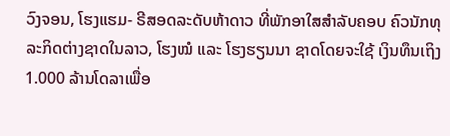ວົງຈອນ, ໂຮງແຮມ- ຣີສອດລະດັບຫ້າດາວ ທີ່ພັກອາໃສສໍາລັບຄອບ ຄົວນັກທຸລະກິດຕ່າງຊາດໃນລາວ, ໂຮງໝໍ ແລະ ໂຮງຮຽນນາ ຊາດໂດຍຈະໃຊ້ ເງິນທຶນເຖິງ 1.000 ລ້ານໂດລາເພື່ອ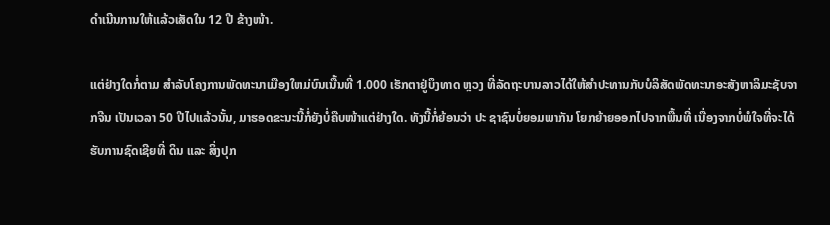ດໍາເນີນການໃຫ້ແລ້ວເສັດໃນ 12 ປີ ຂ້າງໜ້າ.

ແຕ່ຢ່າງໃດກໍ່ຕາມ ສຳລັບໂຄງການພັດທະນາເມືອງໃຫມ່ບົນເນື້ນທີ່ 1.000 ເຮັກຕາຢູ່ບຶງທາດ ຫຼວງ ທີ່ລັດຖະບານລາວໄດ້ໃຫ້ສຳປະທານກັບບໍລິສັດພັດທະນາອະສັງຫາລິມະຊັບຈາກຈີນ ເປັນເວລາ 50 ປີໄປແລ້ວນັ້ນ, ມາຮອດຂະນະນີ້ກໍ່ຍັງບໍ່ຄືບໜ້າແຕ່ຢ່າງໃດ. ທັງນີ້ກໍ່ຍ້ອນວ່າ ປະ ຊາຊົນບໍ່ຍອມພາກັນ ໂຍກຍ້າຍອອກໄປຈາກພື້ນທີ່ ເນື່ອງຈາກບໍ່ພໍໃຈທີ່ຈະໄດ້ຮັບການຊົດເຊີຍທີ່ ດິນ ແລະ ສິ່ງປຸກ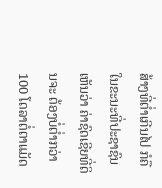ສ້າງທີ່ຕໍ່າເກີນໄປ ກໍຄື ໃນຂະນະທີ່ປະຊາຊົນເຫັນວ່າ ຄ່າຊົດເຊີຍທີ່ດິນຈະ ຕ້ອງບໍ່ຕໍ່າກວ່າ 100 ໂດລາຕໍ່ຕາແມັດ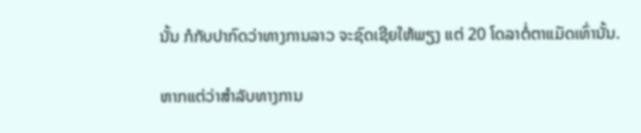ນັ້ນ ກໍກັບປາກົດວ່າທາງການລາວ ຈະຊົດເຊີຍໃຫ້ພຽງ ແຕ່ 20 ໂດລາຕໍ່ຕາແມັດເທົ່ານັ້ນ.

ຫາກແຕ່ວ່າສຳລັບທາງການ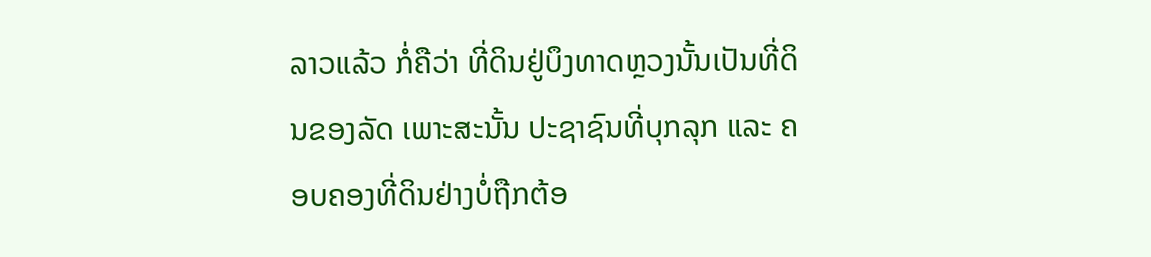ລາວແລ້ວ ກໍ່ຄືວ່າ ທີ່ດິນຢູ່ບຶງທາດຫຼວງນັ້ນເປັນທີ່ດິນຂອງລັດ ເພາະສະນັ້ນ ປະຊາຊົນທີ່ບຸກລຸກ ແລະ ຄອບຄອງທີ່ດິນຢ່າງບໍ່ຖືກຕ້ອ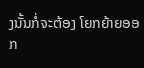ງນັ້ນກໍ່ຈະຕ້ອງ ໂຍກຍ້າຍອອກ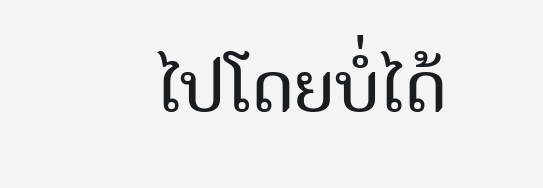ໄປໂດຍບໍ່ໄດ້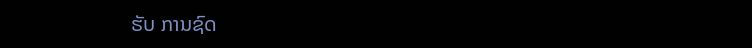ຮັບ ການຊົດ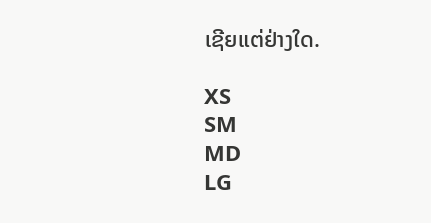ເຊີຍແຕ່ຢ່າງໃດ.

XS
SM
MD
LG